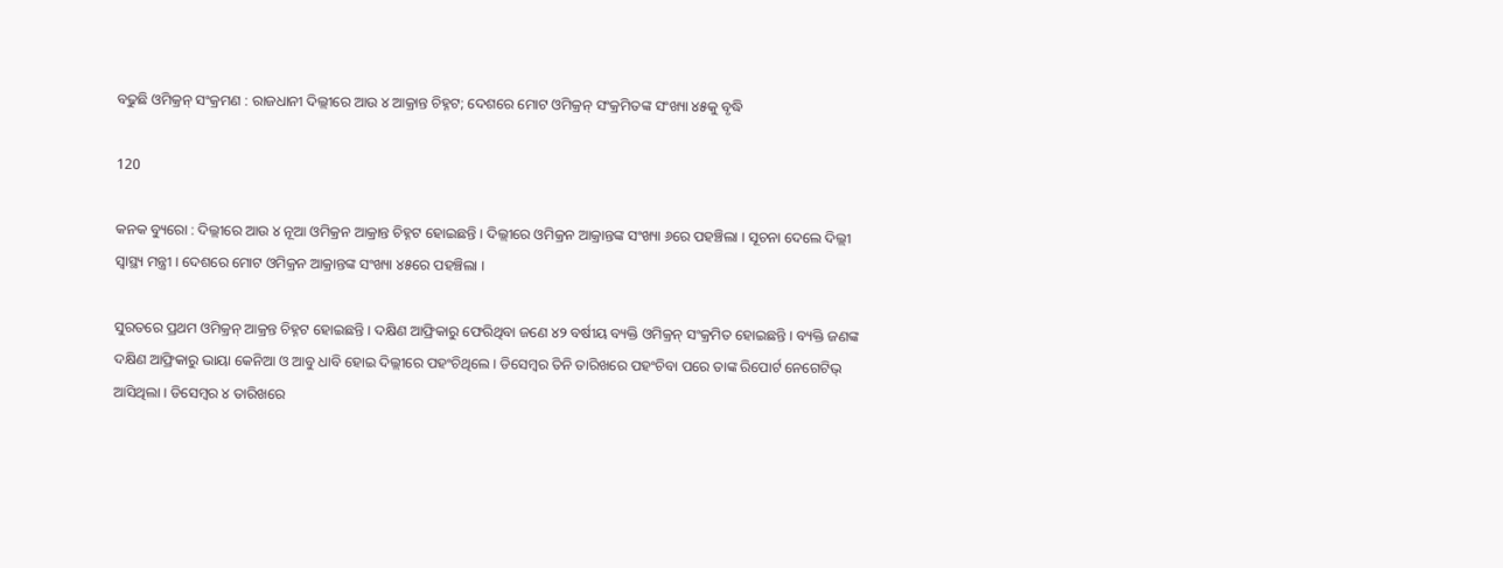ବଢୁଛି ଓମିକ୍ରନ୍ ସଂକ୍ରମଣ : ରାଜଧାନୀ ଦିଲ୍ଲୀରେ ଆଉ ୪ ଆକ୍ରାନ୍ତ ଚିହ୍ନଟ; ଦେଶରେ ମୋଟ ଓମିକ୍ରନ୍ ସଂକ୍ରମିତଙ୍କ ସଂଖ୍ୟା ୪୫କୁ ବୃଦ୍ଧି

120

କନକ ବ୍ୟୁରୋ : ଦିଲ୍ଲୀରେ ଆଉ ୪ ନୂଆ ଓମିକ୍ରନ ଆକ୍ରାନ୍ତ ଚିହ୍ନଟ ହୋଇଛନ୍ତି । ଦିଲ୍ଲୀରେ ଓମିକ୍ରନ ଆକ୍ରାନ୍ତଙ୍କ ସଂଖ୍ୟା ୬ରେ ପହଞ୍ଚିଲା । ସୂଚନା ଦେଲେ ଦିଲ୍ଲୀ ସ୍ୱାସ୍ଥ୍ୟ ମନ୍ତ୍ରୀ । ଦେଶରେ ମୋଟ ଓମିକ୍ରନ ଆକ୍ରାନ୍ତଙ୍କ ସଂଖ୍ୟା ୪୫ରେ ପହଞ୍ଚିଲା ।

ସୁରତରେ ପ୍ରଥମ ଓମିକ୍ରନ୍ ଆକ୍ରନ୍ତ ଚିହ୍ନଟ ହୋଇଛନ୍ତି । ଦକ୍ଷିଣ ଆଫ୍ରିକାରୁ ଫେରିଥିବା ଜଣେ ୪୨ ବର୍ଷୀୟ ବ୍ୟକ୍ତି ଓମିକ୍ରନ୍ ସଂକ୍ରମିତ ହୋଇଛନ୍ତି । ବ୍ୟକ୍ତି ଜଣଙ୍କ ଦକ୍ଷିଣ ଆଫ୍ରିକାରୁ ଭାୟା କେନିଆ ଓ ଆବୁ ଧାବି ହୋଇ ଦିଲ୍ଲୀରେ ପହଂଚିଥିଲେ । ଡିସେମ୍ବର ତିନି ତାରିଖରେ ପହଂଚିବା ପରେ ତାଙ୍କ ରିପୋର୍ଟ ନେଗେଟିଭ୍ ଆସିଥିଲା । ଡିସେମ୍ବର ୪ ତାରିଖରେ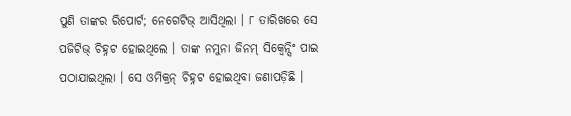ପୁଣି ତାଙ୍କର ରିପୋର୍ଟ; ନେଗେଟିଭ୍ ଆସିଥିଲା । ୮ ତାରିଖରେ ସେ ପଜିଟିଭ୍ ଚିହ୍ନଟ ହୋଇଥିଲେ । ତାଙ୍କ ନମୁନା ଜିନମ୍ ସିକ୍ୱେନ୍ସିଂ ପାଇ ପଠାଯାଇଥିଲା । ସେ ଓମିକ୍ରନ୍ ଚିହ୍ନଟ ହୋଇଥିବା ଜଣାପଡ଼ିଛି ।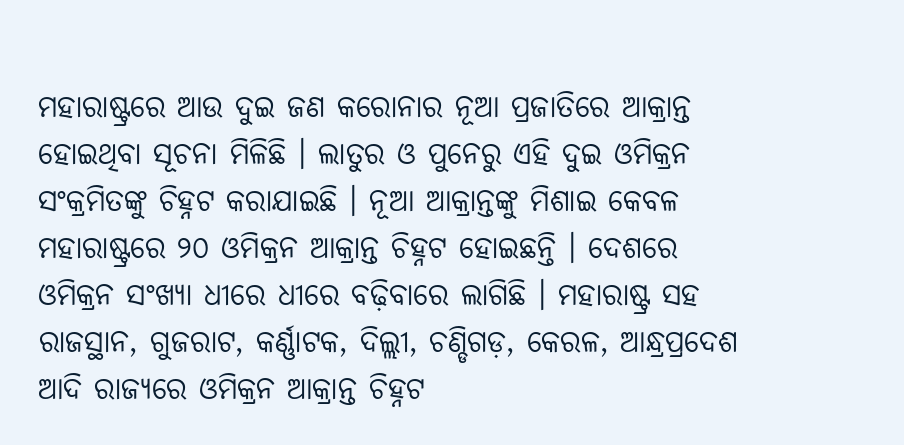ମହାରାଷ୍ଟ୍ରରେ ଆଉ ଦୁଇ ଜଣ କରୋନାର ନୂଆ ପ୍ରଜାତିରେ ଆକ୍ରାନ୍ତ ହୋଇଥିବା ସୂଚନା ମିଳିଛି । ଲାତୁର ଓ ପୁନେରୁ ଏହି ଦୁଇ ଓମିକ୍ରନ ସଂକ୍ରମିତଙ୍କୁ ଚିହ୍ନଟ କରାଯାଇଛି । ନୂଆ ଆକ୍ରାନ୍ତଙ୍କୁ ମିଶାଇ କେବଳ ମହାରାଷ୍ଟ୍ରରେ ୨୦ ଓମିକ୍ରନ ଆକ୍ରାନ୍ତ ଚିହ୍ନଟ ହୋଇଛନ୍ତି । ଦେଶରେ ଓମିକ୍ରନ ସଂଖ୍ୟା ଧୀରେ ଧୀରେ ବଢ଼ିବାରେ ଲାଗିଛି । ମହାରାଷ୍ଟ୍ର ସହ ରାଜସ୍ଥାନ, ଗୁଜରାଟ, କର୍ଣ୍ଣାଟକ, ଦିଲ୍ଲୀ, ଚଣ୍ଡିଗଡ଼, କେରଳ, ଆନ୍ଧ୍ରପ୍ରଦେଶ ଆଦି ରାଜ୍ୟରେ ଓମିକ୍ରନ ଆକ୍ରାନ୍ତ ଚିହ୍ନଟ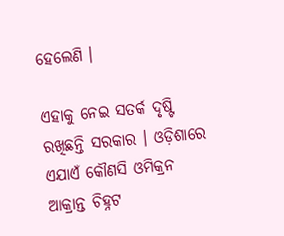ହେଲେଣି ।

ଏହାକୁ ନେଇ ସତର୍କ ଦୃଷ୍ଟି ରଖିଛନ୍ତି ସରକାର । ଓଡ଼ିଶାରେ ଏଯାଏଁ କୌଣସି ଓମିକ୍ରନ ଆକ୍ରାନ୍ତ ଚିହ୍ନଟ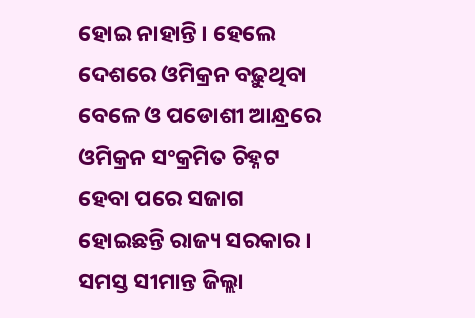ହୋଇ ନାହାନ୍ତି । ହେଲେ ଦେଶରେ ଓମିକ୍ରନ ବଢ଼ୁଥିବା ବେଳେ ଓ ପଡୋଶୀ ଆନ୍ଧ୍ରରେ ଓମିକ୍ରନ ସଂକ୍ରମିତ ଚିହ୍ନଟ ହେବା ପରେ ସଜାଗ ହୋଇଛନ୍ତି ରାଜ୍ୟ ସରକାର । ସମସ୍ତ ସୀମାନ୍ତ ଜିଲ୍ଲା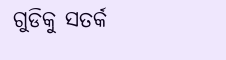ଗୁଡିକୁ ସତର୍କ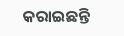କରାଇଛନ୍ତି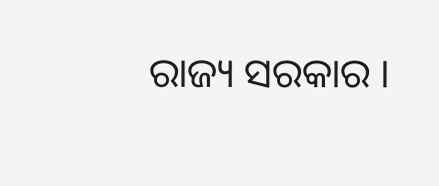ରାଜ୍ୟ ସରକାର ।